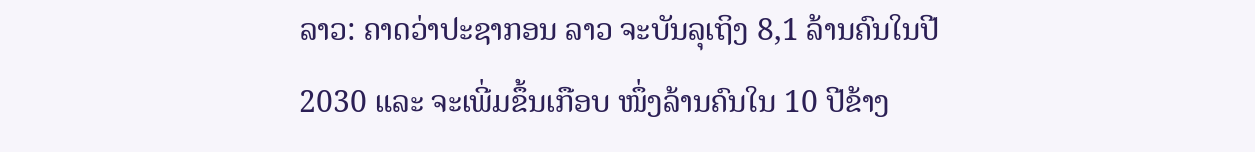ລາວ: ຄາດວ່າປະຊາກອນ ລາວ ຈະບັນລຸເຖິງ 8,1 ລ້ານຄົນໃນປີ 2030 ແລະ ຈະເພີ່ມຂຶ້ນເກືອບ ໜຶ່ງລ້ານຄົນໃນ 10 ປີຂ້າງ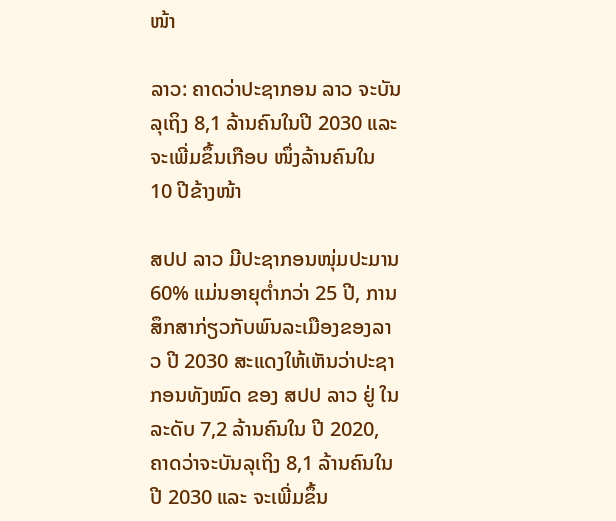ໜ້າ

ລາວ: ຄາດວ່າປະຊາກອນ ລາວ ຈະບັນລຸເຖິງ 8,1 ລ້ານຄົນໃນປີ 2030 ແລະ ຈະເພີ່ມຂຶ້ນເກືອບ ໜຶ່ງລ້ານຄົນໃນ 10 ປີຂ້າງໜ້າ

ສປປ ລາວ ມີປະຊາກອນໜຸ່ມປະມານ 60% ແມ່ນອາຍຸຕໍ່າກວ່າ 25 ປີ, ການສຶກສາກ່ຽວກັບພົນລະເມືອງຂອງລາວ ປີ 2030 ສະແດງໃຫ້ເຫັນວ່າປະຊາກອນທັງໝົດ ຂອງ ສປປ ລາວ ຢູ່ ໃນລະດັບ 7,2 ລ້ານຄົນໃນ ປີ 2020, ຄາດວ່າຈະບັນລຸເຖິງ 8,1 ລ້ານຄົນໃນປີ 2030 ແລະ ຈະເພີ່ມຂຶ້ນ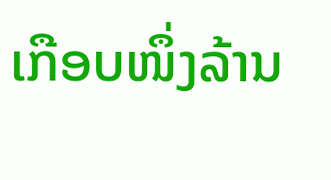ເກືອບໜຶ່ງລ້ານ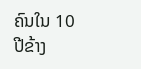ຄົນໃນ 10 ປີຂ້າງ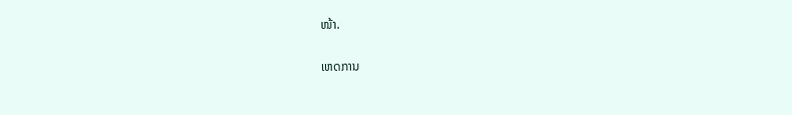ໜ້າ.

ເຫດການ